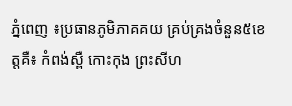ភ្នំពេញ ៖ប្រធានភូមិភាគគយ គ្រប់គ្រងចំនួន៥ខេត្តគឺ៖ កំពង់ស្ពឺ កោះកុង ព្រះសីហ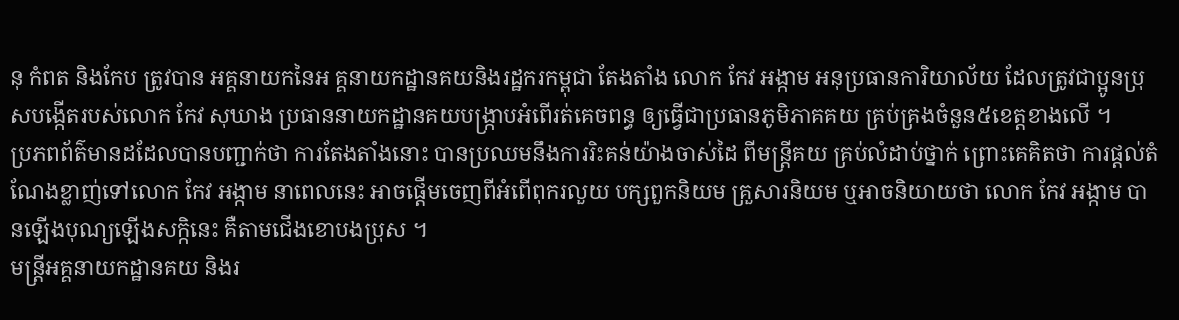នុ កំពត និងកែប ត្រូវបាន អគ្គនាយកនៃអ គ្គនាយកដ្ឋានគយនិងរដ្ឋករកម្ពុជា តែងតាំង លោក កែវ អង្កាម អនុប្រធានការិយាល័យ ដែលត្រូវជាប្អូនប្រុសបង្កើតរបស់លោក កែវ សុឃាង ប្រធាននាយកដ្ឋានគយបង្ក្រាបអំពើរត់គេចពន្ធ ឲ្យធ្វើជាប្រធានភូមិភាគគយ គ្រប់គ្រងចំនួន៥ខេត្តខាងលើ ។
ប្រភពព័ត៌មានដដែលបានបញ្ជាក់ថា ការតែងតាំងនោះ បានប្រឈមនឹងការរិះគន់យ៉ាងចាស់ដៃ ពីមន្ត្រីគយ គ្រប់លំដាប់ថ្នាក់ ព្រោះគេគិតថា ការផ្តល់តំណែងខ្លាញ់ទៅលោក កែវ អង្កាម នាពេលនេះ អាចផ្តើមចេញពីអំពើពុករលួយ បក្សពួកនិយម គ្រួសារនិយម ឬអាចនិយាយថា លោក កែវ អង្កាម បានឡើងបុណ្យឡើងសក្កិនេះ គឺតាមជើងខោបងប្រុស ។
មន្ត្រីអគ្គនាយកដ្ឋានគយ និងរ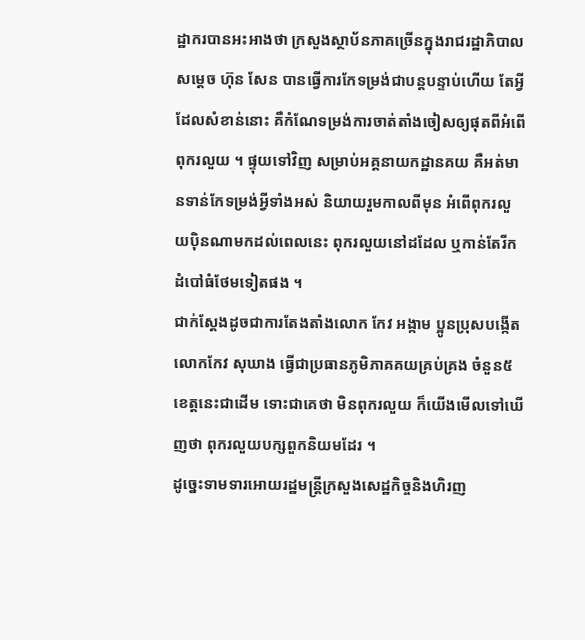ដ្ឋាករបានអះអាងថា ក្រសួងស្ថាប័នភាគច្រើនក្នុងរាជរដ្ឋាភិបាល សម្តេច ហ៊ុន សែន បានធ្វើការកែទម្រង់ជាបន្តបន្ទាប់ហើយ តែអ្វីដែលសំខាន់នោះ គឺកំណែទម្រង់ការចាត់តាំងចៀសឲ្យផុតពីអំពើពុករលួយ ។ ផ្ទុយទៅវិញ សម្រាប់អគ្គនាយកដ្ឋានគយ គឺអត់មានទាន់កែទម្រង់អ្វីទាំងអស់ និយាយរួមកាលពីមុន អំពើពុករលួយប៉ិនណាមកដល់ពេលនេះ ពុករលួយនៅដដែល ឬកាន់តែរីកដំបៅធំថែមទៀតផង ។
ជាក់ស្តែងដូចជាការតែងតាំងលោក កែវ អង្កាម ប្អូនប្រុសបង្កើត លោកកែវ សុឃាង ធ្វើជាប្រធានភូមិភាគគយគ្រប់គ្រង ចំនួន៥ខេត្តនេះជាដើម ទោះជាគេថា មិនពុករលួយ ក៏យើងមើលទៅឃើញថា ពុករលួយបក្សពួកនិយមដែរ ។
ដូច្នេះទាមទារអោយរដ្ឋមន្ត្រីក្រសួងសេដ្ឋកិច្ចនិងហិរញ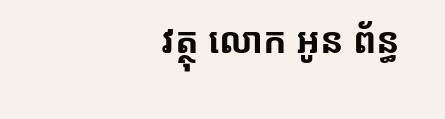វត្ថុ លោក អូន ព័ន្ធ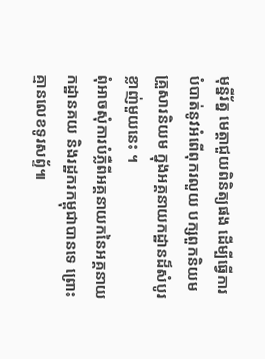មុន្នីរ័ត្ន មេត្តាជួយពិនិត្យផង ដើម្បីធ្វើការបំបាត់នូវអំពើពុករលួយ បក្សពួកនិយមគ្រួសារនិយម ក្នុងអគ្គនាយកដ្ឋានដ៏សំបូរខ្លាញ់មួយនេះ ។
ពុំអាចសុំការបំភ្លឺពីអគ្គនាយកនៃអគ្គនាយកដ្ឋានគយ និងរដ្ឋករកម្ពុជាបានទេ ព្រោះគ្មានលេខទូរសព្ទ័៕